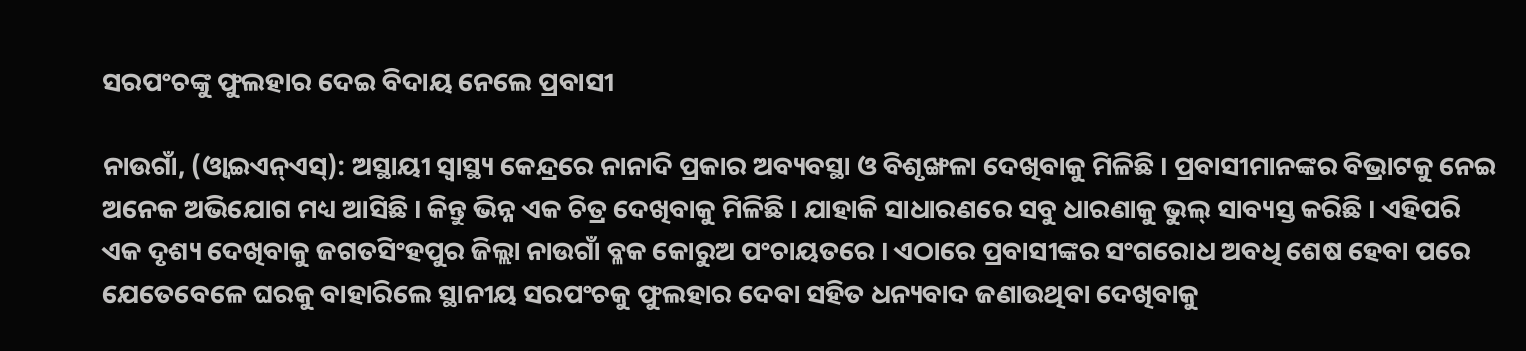ସରପଂଚଙ୍କୁ ଫୁଲହାର ଦେଇ ବିଦାୟ ନେଲେ ପ୍ରବାସୀ

ନାଉଗାଁ, (ଓ୍ବାଇଏନ୍ଏସ୍): ଅସ୍ଥାୟୀ ସ୍ୱାସ୍ଥ୍ୟ କେନ୍ଦ୍ରରେ ନାନାଦି ପ୍ରକାର ଅବ୍ୟବସ୍ଥା ଓ ବିଶୃଙ୍ଖଳା ଦେଖିବାକୁ ମିଳିଛି । ପ୍ରବାସୀମାନଙ୍କର ବିଭ୍ରାଟକୁ ନେଇ ଅନେକ ଅଭିଯୋଗ ମଧ୍ୟ ଆସିଛି । କିନ୍ତୁ ଭିନ୍ନ ଏକ ଚିତ୍ର ଦେଖିବାକୁ ମିଳିଛି । ଯାହାକି ସାଧାରଣରେ ସବୁ ଧାରଣାକୁ ଭୁଲ୍ ସାବ୍ୟସ୍ତ କରିଛି । ଏହିପରି ଏକ ଦୃଶ୍ୟ ଦେଖିବାକୁ ଜଗତସିଂହପୁର ଜିଲ୍ଲା ନାଉଗାଁ ବ୍ଳକ କୋରୁଅ ପଂଚାୟତରେ । ଏଠାରେ ପ୍ରବାସୀଙ୍କର ସଂଗରୋଧ ଅବଧି ଶେଷ ହେବା ପରେ ଯେତେବେଳେ ଘରକୁ ବାହାରିଲେ ସ୍ଥାନୀୟ ସରପଂଚକୁ ଫୁଲହାର ଦେବା ସହିତ ଧନ୍ୟବାଦ ଜଣାଉଥିବା ଦେଖିବାକୁ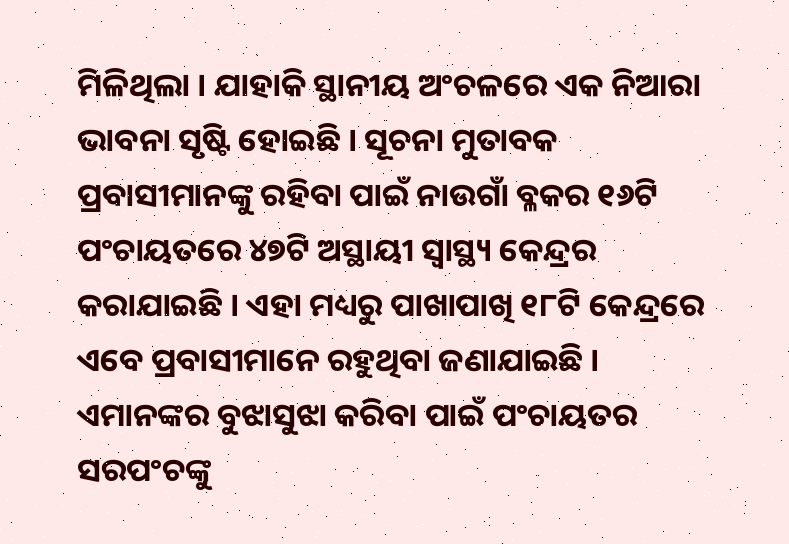ମିଳିଥିଲା । ଯାହାକି ସ୍ଥାନୀୟ ଅଂଚଳରେ ଏକ ନିଆରା ଭାବନା ସୃଷ୍ଟି ହୋଇଛି । ସୂଚନା ମୁତାବକ ପ୍ରବାସୀମାନଙ୍କୁ ରହିବା ପାଇଁ ନାଉଗାଁ ବ୍ଳକର ୧୬ଟି ପଂଚାୟତରେ ୪୭ଟି ଅସ୍ଥାୟୀ ସ୍ୱାସ୍ଥ୍ୟ କେନ୍ଦ୍ରର କରାଯାଇଛି । ଏହା ମଧ୍ୟରୁ ପାଖାପାଖି ୧୮ଟି କେନ୍ଦ୍ରରେ ଏବେ ପ୍ରବାସୀମାନେ ରହୁଥିବା ଜଣାଯାଇଛି । ଏମାନଙ୍କର ବୁଝାସୁଝା କରିବା ପାଇଁ ପଂଚାୟତର ସରପଂଚଙ୍କୁ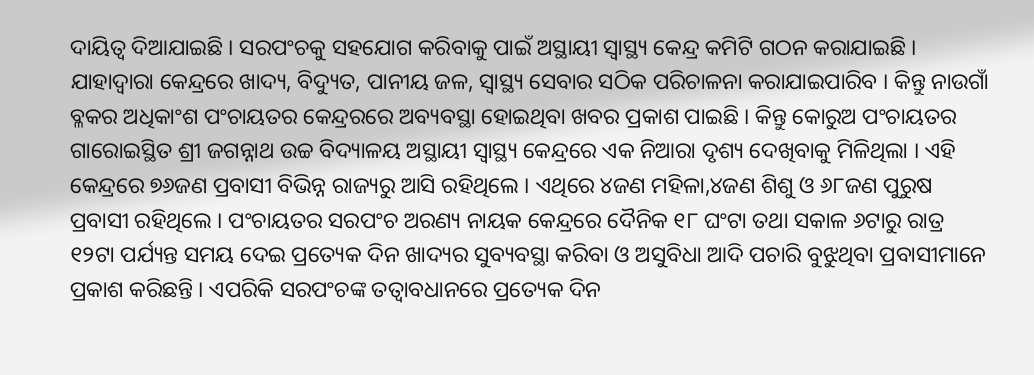ଦାୟିତ୍ୱ ଦିଆଯାଇଛି । ସରପଂଚକୁ ସହଯୋଗ କରିବାକୁ ପାଇଁ ଅସ୍ଥାୟୀ ସ୍ୱାସ୍ଥ୍ୟ କେନ୍ଦ୍ର କମିଟି ଗଠନ କରାଯାଇଛି । ଯାହାଦ୍ୱାରା କେନ୍ଦ୍ରରେ ଖାଦ୍ୟ, ବିଦ୍ୟୁତ, ପାନୀୟ ଜଳ, ସ୍ୱାସ୍ଥ୍ୟ ସେବାର ସଠିକ ପରିଚାଳନା କରାଯାଇପାରିବ । କିନ୍ତୁ ନାଉଗାଁ ବ୍ଳକର ଅଧିକାଂଶ ପଂଚାୟତର କେନ୍ଦ୍ରରରେ ଅବ୍ୟବସ୍ଥା ହୋଇଥିବା ଖବର ପ୍ରକାଶ ପାଇଛି । କିନ୍ତୁ କୋରୁଅ ପଂଚାୟତର ଗାରୋଇସ୍ଥିତ ଶ୍ରୀ ଜଗନ୍ନାଥ ଉଚ୍ଚ ବିଦ୍ୟାଳୟ ଅସ୍ଥାୟୀ ସ୍ୱାସ୍ଥ୍ୟ କେନ୍ଦ୍ରରେ ଏକ ନିଆରା ଦୃଶ୍ୟ ଦେଖିବାକୁ ମିଳିଥିଲା । ଏହି କେନ୍ଦ୍ରରେ ୭୬ଜଣ ପ୍ରବାସୀ ବିଭିନ୍ନ ରାଜ୍ୟରୁ ଆସି ରହିଥିଲେ । ଏଥିରେ ୪ଜଣ ମହିଳା,୪ଜଣ ଶିଶୁ ଓ ୬୮ଜଣ ପୁରୁଷ ପ୍ରବାସୀ ରହିଥିଲେ । ପଂଚାୟତର ସରପଂଚ ଅରଣ୍ୟ ନାୟକ କେନ୍ଦ୍ରରେ ଦୈନିକ ୧୮ ଘଂଟା ତଥା ସକାଳ ୬ଟାରୁ ରାତ୍ର ୧୨ଟା ପର୍ଯ୍ୟନ୍ତ ସମୟ ଦେଇ ପ୍ରତ୍ୟେକ ଦିନ ଖାଦ୍ୟର ସୁବ୍ୟବସ୍ଥା କରିବା ଓ ଅସୁବିଧା ଆଦି ପଚାରି ବୁଝୁଥିବା ପ୍ରବାସୀମାନେ ପ୍ରକାଶ କରିଛନ୍ତି । ଏପରିକି ସରପଂଚଙ୍କ ତତ୍ୱାବଧାନରେ ପ୍ରତ୍ୟେକ ଦିନ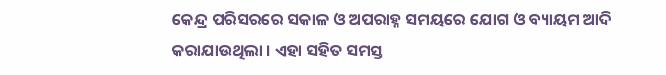କେନ୍ଦ୍ର ପରିସରରେ ସକାଳ ଓ ଅପରାହ୍ନ ସମୟରେ ଯୋଗ ଓ ବ୍ୟାୟମ ଆଦି କରାଯାଉଥିଲା । ଏହା ସହିତ ସମସ୍ତ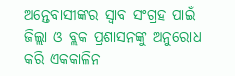ଅନ୍ତେବାସୀଙ୍କର ସ୍ୱାବ ସଂଗ୍ରହ ପାଇଁ ଜିଲ୍ଲା ଓ ବ୍ଲକ ପ୍ରଶାସନଙ୍କୁ ଅନୁରୋଧ କରି ଏକକାଳିନ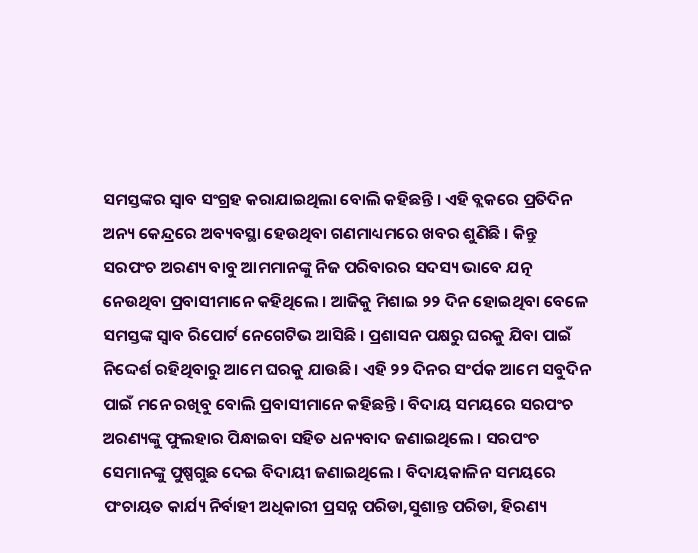ସମସ୍ତଙ୍କର ସ୍ୱାବ ସଂଗ୍ରହ କରାଯାଇଥିଲା ବୋଲି କହିଛନ୍ତି । ଏହି ବ୍ଲକରେ ପ୍ରତିଦିନ ଅନ୍ୟ କେନ୍ଦ୍ରରେ ଅବ୍ୟବସ୍ଥା ହେଉଥିବା ଗଣମାଧ୍ୟମରେ ଖବର ଶୁଣିଛି । କିନ୍ତୁ ସରପଂଚ ଅରଣ୍ୟ ବାବୁ ଆମମାନଙ୍କୁ ନିଜ ପରିବାରର ସଦସ୍ୟ ଭାବେ ଯତ୍ନ ନେଉଥିବା ପ୍ରବାସୀମାନେ କହିଥିଲେ । ଆଜିକୁ ମିଶାଇ ୨୨ ଦିନ ହୋଇଥିବା ବେଳେ ସମସ୍ତଙ୍କ ସ୍ୱାବ ରିପୋର୍ଟ ନେଗେଟିଭ ଆସିଛି । ପ୍ରଶାସନ ପକ୍ଷରୁ ଘରକୁ ଯିବା ପାଇଁ ନିଦ୍ଦେର୍ଶ ରହିଥିବାରୁ ଆମେ ଘରକୁ ଯାଉଛି । ଏହି ୨୨ ଦିନର ସଂର୍ପକ ଆମେ ସବୁଦିନ ପାଇଁ ମନେ ରଖିବୁ ବୋଲି ପ୍ରବାସୀମାନେ କହିଛନ୍ତି । ବିଦାୟ ସମୟରେ ସରପଂଚ ଅରଣ୍ୟଙ୍କୁ ଫୁଲହାର ପିନ୍ଧାଇବା ସହିତ ଧନ୍ୟବାଦ ଜଣାଇଥିଲେ । ସରପଂଚ ସେମାନଙ୍କୁ ପୁଷ୍ପଗୁଛ ଦେଇ ବିଦାୟୀ ଜଣାଇଥିଲେ । ବିଦାୟକାଳିନ ସମୟରେ ପଂଚାୟତ କାର୍ଯ୍ୟ ନିର୍ବାହୀ ଅଧିକାରୀ ପ୍ରସନ୍ନ ପରିଡା,ସୁଶାନ୍ତ ପରିଡା, ହିରଣ୍ୟ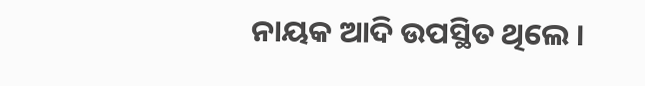ନାୟକ ଆଦି ଉପସ୍ଥିତ ଥିଲେ ।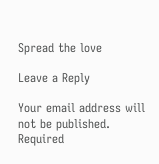Spread the love

Leave a Reply

Your email address will not be published. Required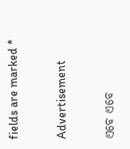fields are marked *

Advertisement

ଏବେ ଏବେ